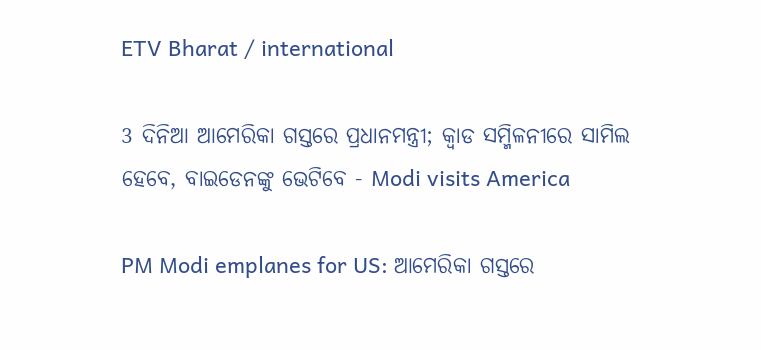ETV Bharat / international

3 ଦିନିଆ ଆମେରିକା ଗସ୍ତରେ ପ୍ରଧାନମନ୍ତ୍ରୀ; କ୍ବାଡ ସମ୍ମିଳନୀରେ ସାମିଲ ହେବେ, ବାଇଡେନଙ୍କୁ ଭେଟିବେ - Modi visits America

PM Modi emplanes for US: ଆମେରିକା ଗସ୍ତରେ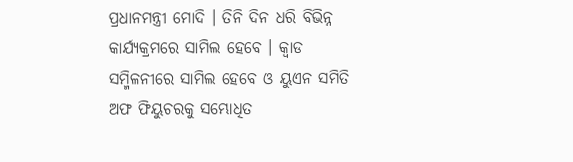ପ୍ରଧାନମନ୍ତ୍ରୀ ମୋଦି । ତିନି ଦିନ ଧରି ବିଭିନ୍ନ କାର୍ଯ୍ୟକ୍ରମରେ ସାମିଲ ହେବେ । କ୍ବାଡ ସମ୍ମିଳନୀରେ ସାମିଲ ହେବେ ଓ ୟୁଏନ ସମିତି ଅଫ ଫିୟୁଚରକୁ ସମ୍ଭୋଧିତ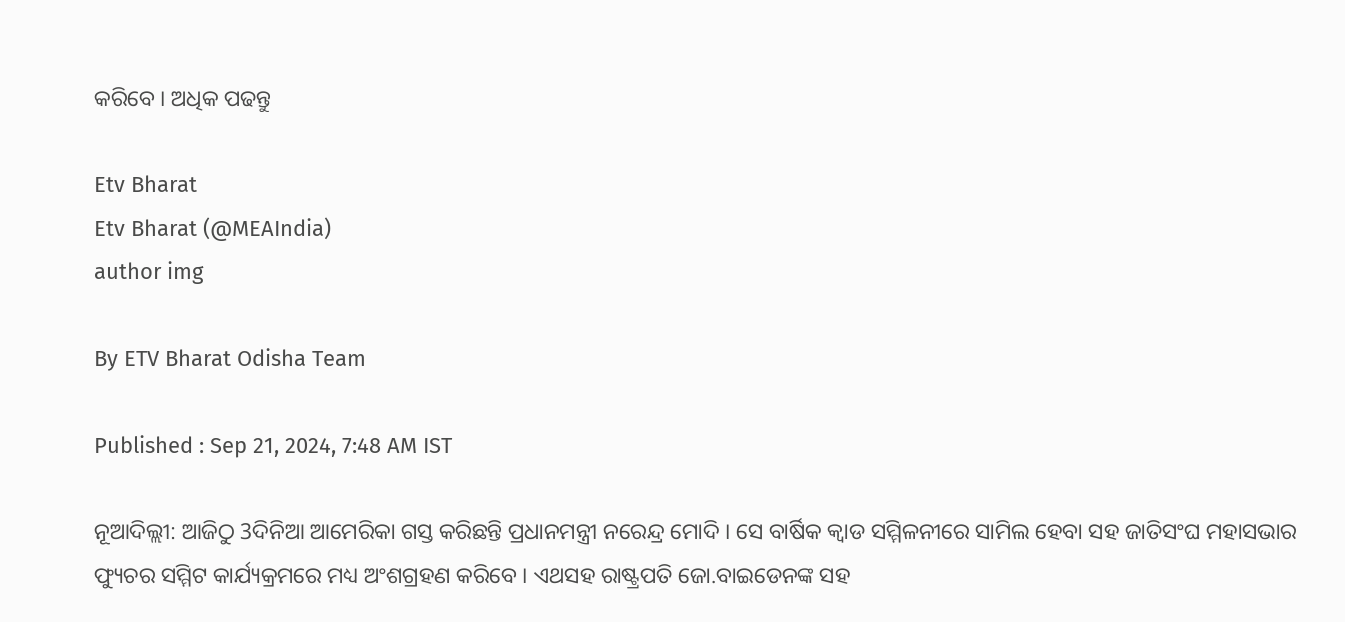କରିବେ । ଅଧିକ ପଢନ୍ତୁ

Etv Bharat
Etv Bharat (@MEAIndia)
author img

By ETV Bharat Odisha Team

Published : Sep 21, 2024, 7:48 AM IST

ନୂଆଦିଲ୍ଲୀ: ଆଜିଠୁ 3ଦିନିଆ ଆମେରିକା ଗସ୍ତ କରିଛନ୍ତି ପ୍ରଧାନମନ୍ତ୍ରୀ ନରେନ୍ଦ୍ର ମୋଦି । ସେ ବାର୍ଷିକ କ୍ବାଡ ସମ୍ମିଳନୀରେ ସାମିଲ ହେବା ସହ ଜାତିସଂଘ ମହାସଭାର ଫ୍ୟୁଚର ସମ୍ମିଟ କାର୍ଯ୍ୟକ୍ରମରେ ମଧ୍ୟ ଅଂଶଗ୍ରହଣ କରିବେ । ଏଥସହ ରାଷ୍ଟ୍ରପତି ଜୋ.ବାଇଡେନଙ୍କ ସହ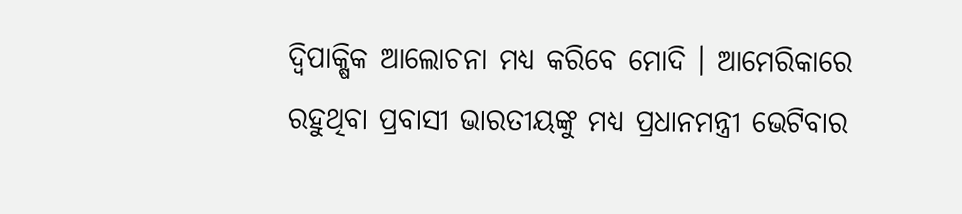ଦ୍ବିପାକ୍ଷିକ ଆଲୋଚନା ମଧ୍ୟ କରିବେ ମୋଦି । ଆମେରିକାରେ ରହୁଥିବା ପ୍ରବାସୀ ଭାରତୀୟଙ୍କୁ ମଧ୍ୟ ପ୍ରଧାନମନ୍ତ୍ରୀ ଭେଟିବାର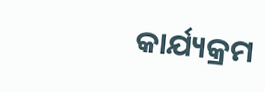କାର୍ଯ୍ୟକ୍ରମ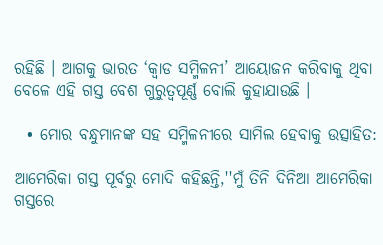ରହିଛି । ଆଗକୁ ଭାରତ ‘କ୍ବାଡ ସମ୍ମିଳନୀ’ ଆୟୋଜନ କରିବାକୁ ଥିବା ବେଳେ ଏହି ଗସ୍ତ ବେଶ ଗୁରୁତ୍ବପୂର୍ଣ୍ଣ ବୋଲି କୁହାଯାଉଛି ।

  • ମୋର ବନ୍ଧୁମାନଙ୍କ ସହ ସମ୍ମିଳନୀରେ ସାମିଲ ହେବାକୁ ଉତ୍ସାହିତ:

ଆମେରିକା ଗସ୍ତ ପୂର୍ବରୁ ମୋଦି କହିଛନ୍ତି,''ମୁଁ ତିନି ଦିନିଆ ଆମେରିକା ଗସ୍ତରେ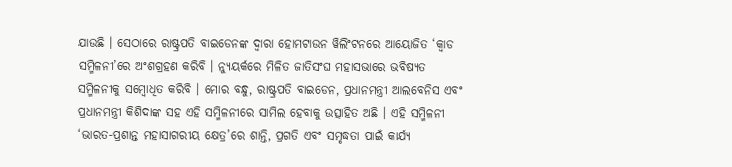ଯାଉଛି । ସେଠାରେ ରାଷ୍ଟ୍ରପତି ବାଇଡେନଙ୍କ ଦ୍ବାରା ହୋମଟାଉନ ୱିଲିଂଟନରେ ଆୟୋଜିତ ‘କ୍ୱାଡ ସମ୍ମିଳନୀ’ରେ ଅଂଶଗ୍ରହଣ କରିବି । ନ୍ୟୁୟର୍କରେ ମିଳିତ ଜାତିସଂଘ ମହାସଭାରେ ଭବିଷ୍ୟତ ସମ୍ମିଳନୀକୁ ସମ୍ବୋଧିତ କରିବି । ମୋର ବନ୍ଧୁ, ରାଷ୍ଟ୍ରପତି ବାଇଡେନ, ପ୍ରଧାନମନ୍ତ୍ରୀ ଆଲବେନିସ ଏବଂ ପ୍ରଧାନମନ୍ତ୍ରୀ କିଶିଦାଙ୍କ ସହ ଏହି ସମ୍ମିଳନୀରେ ସାମିଲ ହେବାକୁ ଉତ୍ସାହିତ ଅଛି । ଏହି ସମ୍ମିଳନୀ ‘ଭାରତ-ପ୍ରଶାନ୍ତ ମହାସାଗରୀୟ କ୍ଷେତ୍ର’ରେ ଶାନ୍ତି, ପ୍ରଗତି ଏବଂ ସମୃଦ୍ଧତା ପାଇଁ କାର୍ଯ୍ୟ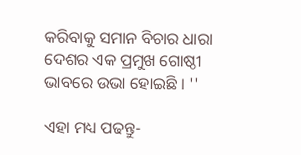କରିବାକୁ ସମାନ ବିଚାର ଧାରା ଦେଶର ଏକ ପ୍ରମୁଖ ଗୋଷ୍ଠୀ ଭାବରେ ଉଭା ହୋଇଛି । ''

ଏହା ମଧ୍ୟ ପଢନ୍ତୁ-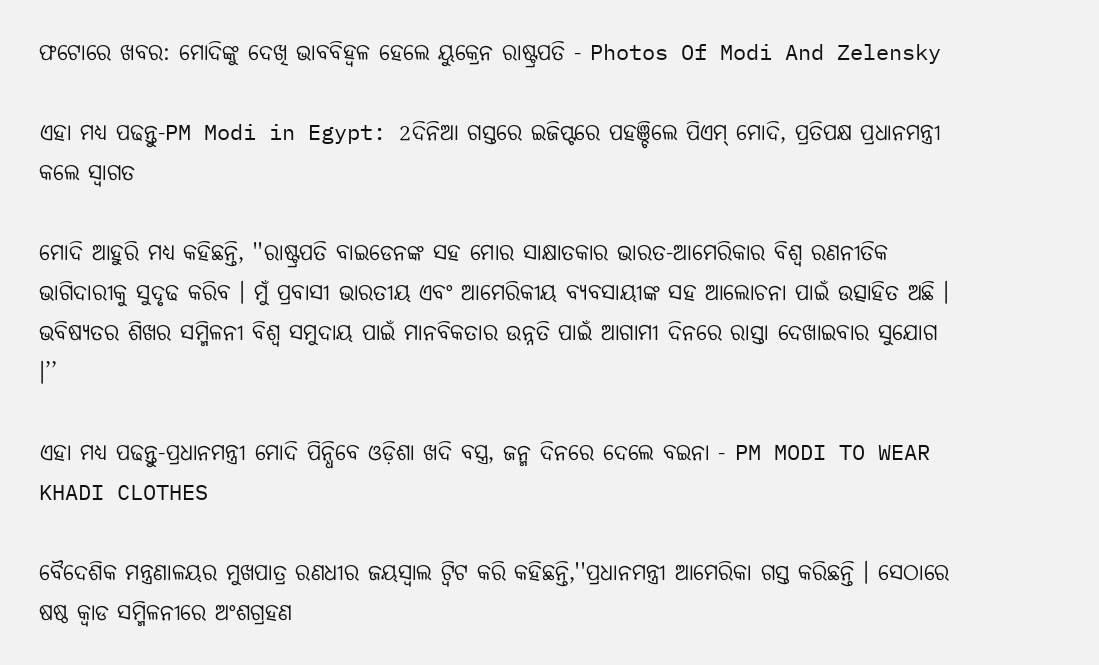ଫଟୋରେ ଖବର: ମୋଦିଙ୍କୁ ଦେଖି ଭାବବିହ୍ୱଳ ହେଲେ ୟୁକ୍ରେନ ରାଷ୍ଟ୍ରପତି - Photos Of Modi And Zelensky

ଏହା ମଧ୍ୟ ପଢନ୍ତୁ-PM Modi in Egypt: 2ଦିନିଆ ଗସ୍ତରେ ଇଜିପ୍ଟରେ ପହଞ୍ଚିଲେ ପିଏମ୍ ମୋଦି, ପ୍ରତିପକ୍ଷ ପ୍ରଧାନମନ୍ତ୍ରୀ କଲେ ସ୍ବାଗତ

ମୋଦି ଆହୁରି ମଧ୍ୟ କହିଛନ୍ତି, ''ରାଷ୍ଟ୍ରପତି ବାଇଡେନଙ୍କ ସହ ମୋର ସାକ୍ଷାତକାର ଭାରତ-ଆମେରିକାର ବିଶ୍ବ ରଣନୀତିକ ଭାଗିଦାରୀକୁ ସୁଦୃଢ କରିବ । ମୁଁ ପ୍ରବାସୀ ଭାରତୀୟ ଏବଂ ଆମେରିକୀୟ ବ୍ୟବସାୟୀଙ୍କ ସହ ଆଲୋଚନା ପାଇଁ ଉତ୍ସାହିତ ଅଛି । ଭବିଷ୍ୟତର ଶିଖର ସମ୍ମିଳନୀ ବିଶ୍ୱ ସମୁଦାୟ ପାଇଁ ମାନବିକତାର ଉନ୍ନତି ପାଇଁ ଆଗାମୀ ଦିନରେ ରାସ୍ତା ଦେଖାଇବାର ସୁଯୋଗ ।’’

ଏହା ମଧ୍ୟ ପଢନ୍ତୁ-ପ୍ରଧାନମନ୍ତ୍ରୀ ମୋଦି ପିନ୍ଧିବେ ଓଡ଼ିଶା ଖଦି ବସ୍ତ୍ର, ଜନ୍ମ ଦିନରେ ଦେଲେ ବଇନା - PM MODI TO WEAR KHADI CLOTHES

ବୈଦେଶିକ ମନ୍ତ୍ରଣାଳୟର ମୁଖପାତ୍ର ରଣଧୀର ଜୟସ୍ବାଲ ଟ୍ବିଟ କରି କହିଛନ୍ତି,''ପ୍ରଧାନମନ୍ତ୍ରୀ ଆମେରିକା ଗସ୍ତ କରିଛନ୍ତି । ସେଠାରେ ଷଷ୍ଠ କ୍ୱାଡ ସମ୍ମିଳନୀରେ ଅଂଶଗ୍ରହଣ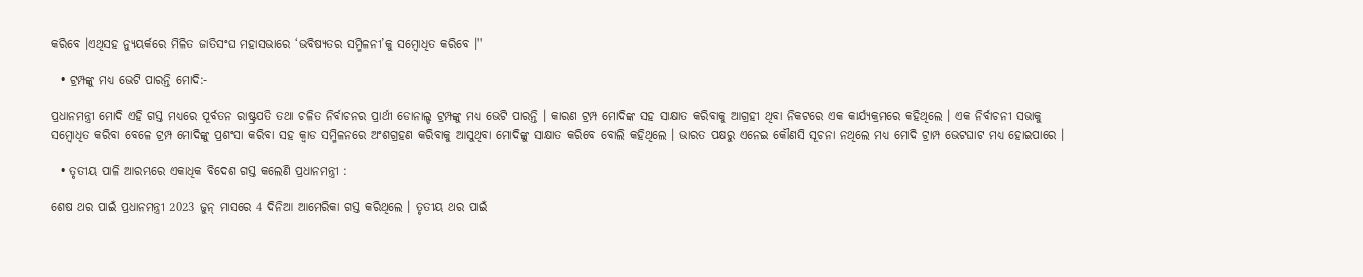କରିବେ ।ଏଥିସହ ନ୍ୟୁୟର୍କରେ ମିଳିତ ଜାତିସଂଘ ମହାସଭାରେ ‘ଭବିଷ୍ୟତର ସମ୍ମିଳନୀ’କୁ ସମ୍ବୋଧିତ କରିବେ ।''

  • ଟ୍ରମ୍ପଙ୍କୁ ମଧ୍ୟ ଭେଟି ପାରନ୍ତି ମୋଦି:-

ପ୍ରଧାନମନ୍ତ୍ରୀ ମୋଦି ଏହି ଗସ୍ତ ମଧ୍ୟରେ ପୂର୍ବତନ ରାଷ୍ଟ୍ରପତି ତଥା ଚଳିତ ନିର୍ବାଚନର ପ୍ରାର୍ଥୀ ଡୋନାଲ୍ଡ ଟ୍ରମ୍ପଙ୍କୁ ମଧ୍ୟ ଭେଟି ପାରନ୍ତି । କାରଣ ଟ୍ରମ୍ପ ମୋଦିଙ୍କ ସହ ସାକ୍ଷାତ କରିବାକୁ ଆଗ୍ରହୀ ଥିବା ନିକଟରେ ଏକ କାର୍ଯ୍ୟକ୍ରମରେ କହିଥିଲେ । ଏକ ନିର୍ବାଚନୀ ସଭାକୁ ସମ୍ବୋଧିତ କରିବା ବେଳେ ଟ୍ରମ୍ପ ମୋଦିଙ୍କୁ ପ୍ରଶଂସା କରିବା ସହ କ୍ବାଡ ସମ୍ମିଳନରେ ଅଂଶଗ୍ରହଣ କରିବାକୁ ଆସୁଥିବା ମୋଦିଙ୍କୁ ସାକ୍ଷାତ କରିବେ ବୋଲି କହିଥିଲେ । ଭାରତ ପକ୍ଷରୁ ଏନେଇ କୌଣସି ସୂଚନା ନଥିଲେ ମଧ୍ୟ ମୋଦି ଟ୍ରାମ୍ପ ଭେଟଘାଟ ମଧ୍ୟ ହୋଇପାରେ ।

  • ତୃତୀୟ ପାଳି ଆରମ୍ଭରେ ଏକାଧିକ ବିଦେଶ ଗସ୍ତ କଲେଣି ପ୍ରଧାନମନ୍ତ୍ରୀ :

ଶେଷ ଥର ପାଇଁ ପ୍ରଧାନମନ୍ତ୍ରୀ 2023 ଜୁନ୍‌ ମାସରେ 4 ଦିନିଆ ଆମେରିକା ଗସ୍ତ କରିଥିଲେ । ତୃତୀୟ ଥର ପାଇଁ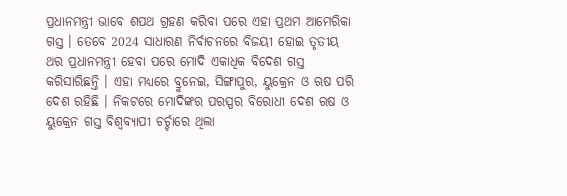ପ୍ରଧାନମନ୍ତ୍ରୀ ଭାବେ ଶପଥ ଗ୍ରହଣ କରିବା ପରେ ଏହା ପ୍ରଥମ ଆମେରିକା ଗସ୍ତ । ତେବେ 2024 ସାଧାରଣ ନିର୍ବାଚନରେ ବିଜୟୀ ହୋଇ ତୃତୀୟ ଥର ପ୍ରଧାନମନ୍ତ୍ରୀ ହେବା ପରେ ମୋଦି ଏକାଧିକ ବିଦେଶ ଗସ୍ତ କରିସାରିଛନ୍ତି । ଏହା ମଧ୍ୟରେ ବ୍ରୁନେଇ, ସିଙ୍ଗାପୁର, ୟୁକ୍ରେନ ଓ ଋଷ ପରି ଦେଶ ରହିଛି । ନିକଟରେ ମୋଦିଙ୍କର ପରସ୍ପର ବିରୋଧୀ ଦେଶ ଋଷ ଓ ୟୁକ୍ରେନ ଗସ୍ତ ବିଶ୍ବବ୍ୟାପୀ ଚର୍ଚ୍ଚାରେ ଥିଲା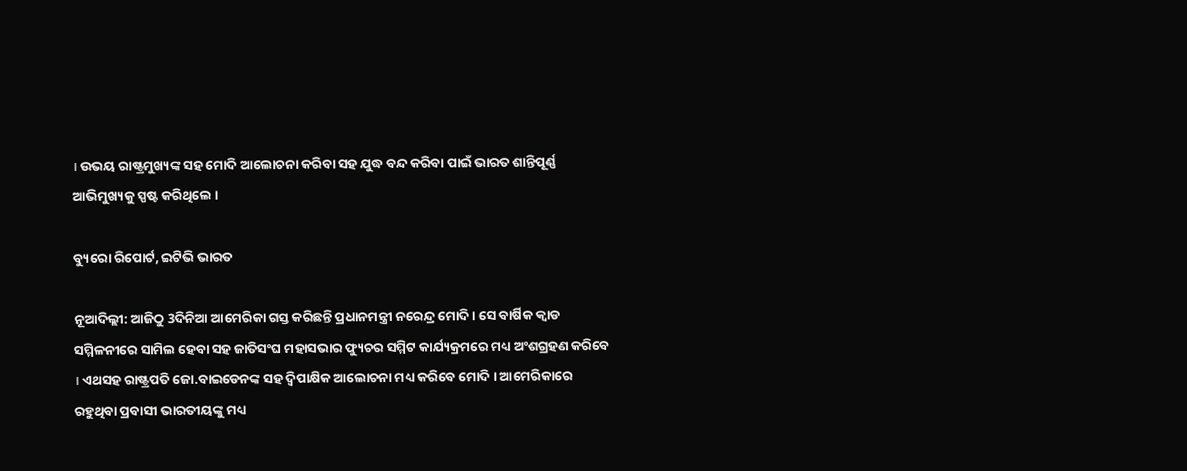। ଉଭୟ ରାଷ୍ଟ୍ରମୁଖ୍ୟଙ୍କ ସହ ମୋଦି ଆଲୋଚନା କରିବା ସହ ଯୁଦ୍ଧ ବନ୍ଦ କରିବା ପାଇଁ ଭାରତ ଶାନ୍ତିପୂର୍ଣ୍ଣ ଆଭିମୁଖ୍ୟକୁ ସ୍ପଷ୍ଟ କରିଥିଲେ ।

ବ୍ୟୁରୋ ରିପୋର୍ଟ, ଇଟିଭି ଭାରତ

ନୂଆଦିଲ୍ଲୀ: ଆଜିଠୁ 3ଦିନିଆ ଆମେରିକା ଗସ୍ତ କରିଛନ୍ତି ପ୍ରଧାନମନ୍ତ୍ରୀ ନରେନ୍ଦ୍ର ମୋଦି । ସେ ବାର୍ଷିକ କ୍ବାଡ ସମ୍ମିଳନୀରେ ସାମିଲ ହେବା ସହ ଜାତିସଂଘ ମହାସଭାର ଫ୍ୟୁଚର ସମ୍ମିଟ କାର୍ଯ୍ୟକ୍ରମରେ ମଧ୍ୟ ଅଂଶଗ୍ରହଣ କରିବେ । ଏଥସହ ରାଷ୍ଟ୍ରପତି ଜୋ.ବାଇଡେନଙ୍କ ସହ ଦ୍ବିପାକ୍ଷିକ ଆଲୋଚନା ମଧ୍ୟ କରିବେ ମୋଦି । ଆମେରିକାରେ ରହୁଥିବା ପ୍ରବାସୀ ଭାରତୀୟଙ୍କୁ ମଧ୍ୟ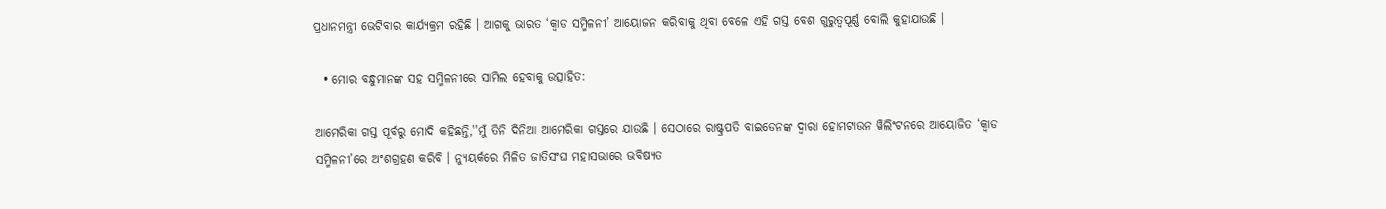ପ୍ରଧାନମନ୍ତ୍ରୀ ଭେଟିବାର କାର୍ଯ୍ୟକ୍ରମ ରହିଛି । ଆଗକୁ ଭାରତ ‘କ୍ବାଡ ସମ୍ମିଳନୀ’ ଆୟୋଜନ କରିବାକୁ ଥିବା ବେଳେ ଏହି ଗସ୍ତ ବେଶ ଗୁରୁତ୍ବପୂର୍ଣ୍ଣ ବୋଲି କୁହାଯାଉଛି ।

  • ମୋର ବନ୍ଧୁମାନଙ୍କ ସହ ସମ୍ମିଳନୀରେ ସାମିଲ ହେବାକୁ ଉତ୍ସାହିତ:

ଆମେରିକା ଗସ୍ତ ପୂର୍ବରୁ ମୋଦି କହିଛନ୍ତି,''ମୁଁ ତିନି ଦିନିଆ ଆମେରିକା ଗସ୍ତରେ ଯାଉଛି । ସେଠାରେ ରାଷ୍ଟ୍ରପତି ବାଇଡେନଙ୍କ ଦ୍ବାରା ହୋମଟାଉନ ୱିଲିଂଟନରେ ଆୟୋଜିତ ‘କ୍ୱାଡ ସମ୍ମିଳନୀ’ରେ ଅଂଶଗ୍ରହଣ କରିବି । ନ୍ୟୁୟର୍କରେ ମିଳିତ ଜାତିସଂଘ ମହାସଭାରେ ଭବିଷ୍ୟତ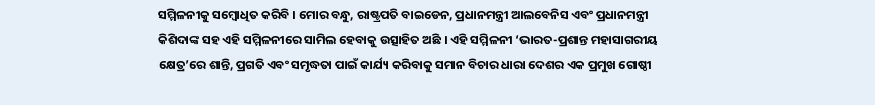ସମ୍ମିଳନୀକୁ ସମ୍ବୋଧିତ କରିବି । ମୋର ବନ୍ଧୁ, ରାଷ୍ଟ୍ରପତି ବାଇଡେନ, ପ୍ରଧାନମନ୍ତ୍ରୀ ଆଲବେନିସ ଏବଂ ପ୍ରଧାନମନ୍ତ୍ରୀ କିଶିଦାଙ୍କ ସହ ଏହି ସମ୍ମିଳନୀରେ ସାମିଲ ହେବାକୁ ଉତ୍ସାହିତ ଅଛି । ଏହି ସମ୍ମିଳନୀ ‘ଭାରତ-ପ୍ରଶାନ୍ତ ମହାସାଗରୀୟ କ୍ଷେତ୍ର’ରେ ଶାନ୍ତି, ପ୍ରଗତି ଏବଂ ସମୃଦ୍ଧତା ପାଇଁ କାର୍ଯ୍ୟ କରିବାକୁ ସମାନ ବିଚାର ଧାରା ଦେଶର ଏକ ପ୍ରମୁଖ ଗୋଷ୍ଠୀ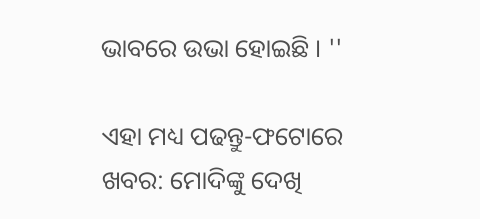ଭାବରେ ଉଭା ହୋଇଛି । ''

ଏହା ମଧ୍ୟ ପଢନ୍ତୁ-ଫଟୋରେ ଖବର: ମୋଦିଙ୍କୁ ଦେଖି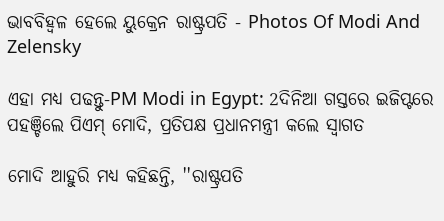ଭାବବିହ୍ୱଳ ହେଲେ ୟୁକ୍ରେନ ରାଷ୍ଟ୍ରପତି - Photos Of Modi And Zelensky

ଏହା ମଧ୍ୟ ପଢନ୍ତୁ-PM Modi in Egypt: 2ଦିନିଆ ଗସ୍ତରେ ଇଜିପ୍ଟରେ ପହଞ୍ଚିଲେ ପିଏମ୍ ମୋଦି, ପ୍ରତିପକ୍ଷ ପ୍ରଧାନମନ୍ତ୍ରୀ କଲେ ସ୍ବାଗତ

ମୋଦି ଆହୁରି ମଧ୍ୟ କହିଛନ୍ତି, ''ରାଷ୍ଟ୍ରପତି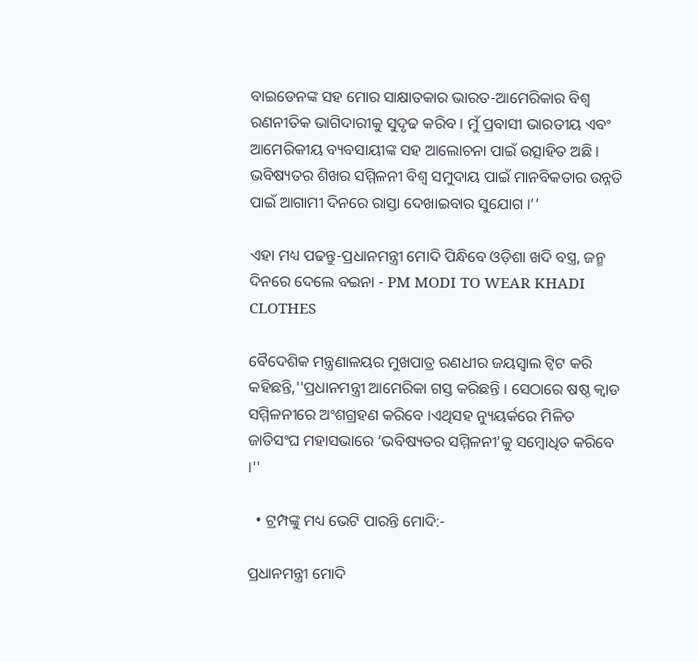ବାଇଡେନଙ୍କ ସହ ମୋର ସାକ୍ଷାତକାର ଭାରତ-ଆମେରିକାର ବିଶ୍ବ ରଣନୀତିକ ଭାଗିଦାରୀକୁ ସୁଦୃଢ କରିବ । ମୁଁ ପ୍ରବାସୀ ଭାରତୀୟ ଏବଂ ଆମେରିକୀୟ ବ୍ୟବସାୟୀଙ୍କ ସହ ଆଲୋଚନା ପାଇଁ ଉତ୍ସାହିତ ଅଛି । ଭବିଷ୍ୟତର ଶିଖର ସମ୍ମିଳନୀ ବିଶ୍ୱ ସମୁଦାୟ ପାଇଁ ମାନବିକତାର ଉନ୍ନତି ପାଇଁ ଆଗାମୀ ଦିନରେ ରାସ୍ତା ଦେଖାଇବାର ସୁଯୋଗ ।’’

ଏହା ମଧ୍ୟ ପଢନ୍ତୁ-ପ୍ରଧାନମନ୍ତ୍ରୀ ମୋଦି ପିନ୍ଧିବେ ଓଡ଼ିଶା ଖଦି ବସ୍ତ୍ର, ଜନ୍ମ ଦିନରେ ଦେଲେ ବଇନା - PM MODI TO WEAR KHADI CLOTHES

ବୈଦେଶିକ ମନ୍ତ୍ରଣାଳୟର ମୁଖପାତ୍ର ରଣଧୀର ଜୟସ୍ବାଲ ଟ୍ବିଟ କରି କହିଛନ୍ତି,''ପ୍ରଧାନମନ୍ତ୍ରୀ ଆମେରିକା ଗସ୍ତ କରିଛନ୍ତି । ସେଠାରେ ଷଷ୍ଠ କ୍ୱାଡ ସମ୍ମିଳନୀରେ ଅଂଶଗ୍ରହଣ କରିବେ ।ଏଥିସହ ନ୍ୟୁୟର୍କରେ ମିଳିତ ଜାତିସଂଘ ମହାସଭାରେ ‘ଭବିଷ୍ୟତର ସମ୍ମିଳନୀ’କୁ ସମ୍ବୋଧିତ କରିବେ ।''

  • ଟ୍ରମ୍ପଙ୍କୁ ମଧ୍ୟ ଭେଟି ପାରନ୍ତି ମୋଦି:-

ପ୍ରଧାନମନ୍ତ୍ରୀ ମୋଦି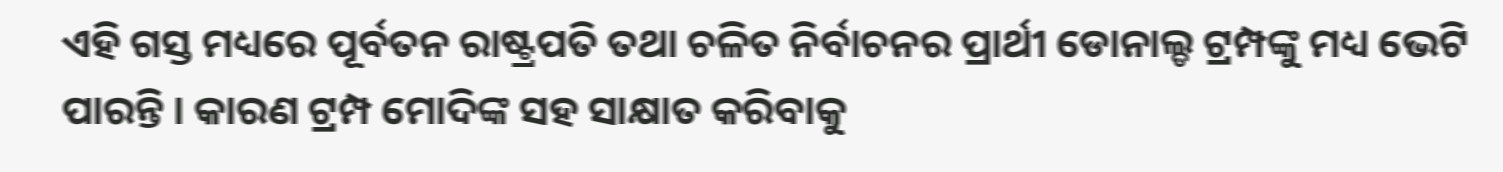ଏହି ଗସ୍ତ ମଧ୍ୟରେ ପୂର୍ବତନ ରାଷ୍ଟ୍ରପତି ତଥା ଚଳିତ ନିର୍ବାଚନର ପ୍ରାର୍ଥୀ ଡୋନାଲ୍ଡ ଟ୍ରମ୍ପଙ୍କୁ ମଧ୍ୟ ଭେଟି ପାରନ୍ତି । କାରଣ ଟ୍ରମ୍ପ ମୋଦିଙ୍କ ସହ ସାକ୍ଷାତ କରିବାକୁ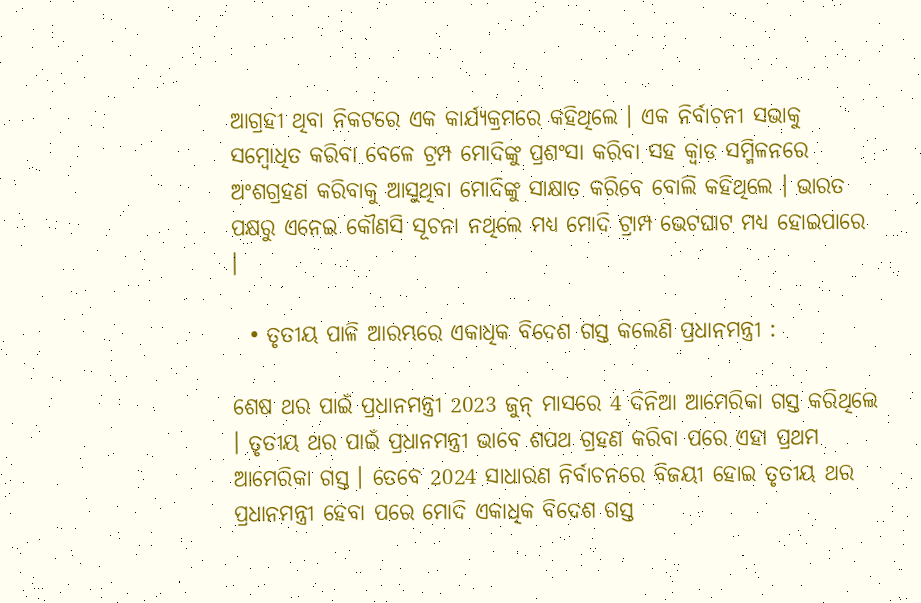ଆଗ୍ରହୀ ଥିବା ନିକଟରେ ଏକ କାର୍ଯ୍ୟକ୍ରମରେ କହିଥିଲେ । ଏକ ନିର୍ବାଚନୀ ସଭାକୁ ସମ୍ବୋଧିତ କରିବା ବେଳେ ଟ୍ରମ୍ପ ମୋଦିଙ୍କୁ ପ୍ରଶଂସା କରିବା ସହ କ୍ବାଡ ସମ୍ମିଳନରେ ଅଂଶଗ୍ରହଣ କରିବାକୁ ଆସୁଥିବା ମୋଦିଙ୍କୁ ସାକ୍ଷାତ କରିବେ ବୋଲି କହିଥିଲେ । ଭାରତ ପକ୍ଷରୁ ଏନେଇ କୌଣସି ସୂଚନା ନଥିଲେ ମଧ୍ୟ ମୋଦି ଟ୍ରାମ୍ପ ଭେଟଘାଟ ମଧ୍ୟ ହୋଇପାରେ ।

  • ତୃତୀୟ ପାଳି ଆରମ୍ଭରେ ଏକାଧିକ ବିଦେଶ ଗସ୍ତ କଲେଣି ପ୍ରଧାନମନ୍ତ୍ରୀ :

ଶେଷ ଥର ପାଇଁ ପ୍ରଧାନମନ୍ତ୍ରୀ 2023 ଜୁନ୍‌ ମାସରେ 4 ଦିନିଆ ଆମେରିକା ଗସ୍ତ କରିଥିଲେ । ତୃତୀୟ ଥର ପାଇଁ ପ୍ରଧାନମନ୍ତ୍ରୀ ଭାବେ ଶପଥ ଗ୍ରହଣ କରିବା ପରେ ଏହା ପ୍ରଥମ ଆମେରିକା ଗସ୍ତ । ତେବେ 2024 ସାଧାରଣ ନିର୍ବାଚନରେ ବିଜୟୀ ହୋଇ ତୃତୀୟ ଥର ପ୍ରଧାନମନ୍ତ୍ରୀ ହେବା ପରେ ମୋଦି ଏକାଧିକ ବିଦେଶ ଗସ୍ତ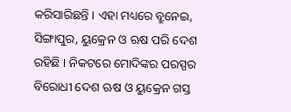କରିସାରିଛନ୍ତି । ଏହା ମଧ୍ୟରେ ବ୍ରୁନେଇ, ସିଙ୍ଗାପୁର, ୟୁକ୍ରେନ ଓ ଋଷ ପରି ଦେଶ ରହିଛି । ନିକଟରେ ମୋଦିଙ୍କର ପରସ୍ପର ବିରୋଧୀ ଦେଶ ଋଷ ଓ ୟୁକ୍ରେନ ଗସ୍ତ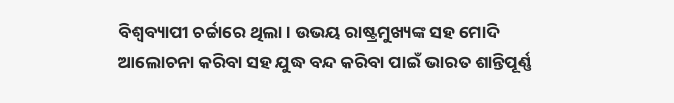ବିଶ୍ବବ୍ୟାପୀ ଚର୍ଚ୍ଚାରେ ଥିଲା । ଉଭୟ ରାଷ୍ଟ୍ରମୁଖ୍ୟଙ୍କ ସହ ମୋଦି ଆଲୋଚନା କରିବା ସହ ଯୁଦ୍ଧ ବନ୍ଦ କରିବା ପାଇଁ ଭାରତ ଶାନ୍ତିପୂର୍ଣ୍ଣ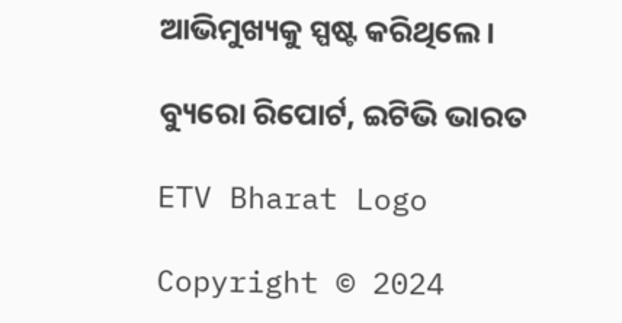ଆଭିମୁଖ୍ୟକୁ ସ୍ପଷ୍ଟ କରିଥିଲେ ।

ବ୍ୟୁରୋ ରିପୋର୍ଟ, ଇଟିଭି ଭାରତ

ETV Bharat Logo

Copyright © 2024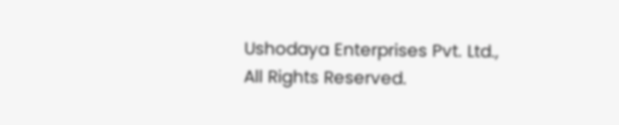Ushodaya Enterprises Pvt. Ltd., All Rights Reserved.